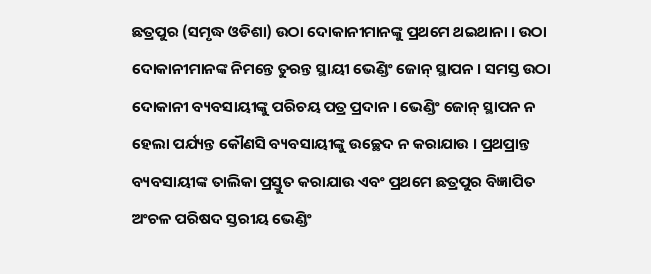ଛତ୍ରପୁର (ସମୃଦ୍ଧ ଓଡିଶା) ଉଠା ଦୋକାନୀମାନଙ୍କୁ ପ୍ରଥମେ ଥଇଥାନା । ଉଠା ଦୋକାନୀମାନଙ୍କ ନିମନ୍ତେ ତୁରନ୍ତ ସ୍ଥାୟୀ ଭେଣ୍ଡିଂ ଜୋନ୍ ସ୍ଥାପନ । ସମସ୍ତ ଉଠା ଦୋକାନୀ ବ୍ୟବସାୟୀଙ୍କୁ ପରିଚୟ ପତ୍ର ପ୍ରଦାନ । ଭେଣ୍ଡିଂ ଜୋନ୍ ସ୍ଥାପନ ନ ହେଲା ପର୍ଯ୍ୟନ୍ତ କୌଣସି ବ୍ୟବସାୟୀଙ୍କୁ ଉଚ୍ଛେଦ ନ କରାଯାଉ । ପ୍ରଥପ୍ରାନ୍ତ ବ୍ୟବସାୟୀଙ୍କ ତାଲିକା ପ୍ରସ୍ତୁତ କରାଯାଉ ଏବଂ ପ୍ରଥମେ ଛତ୍ରପୁର ବିଜ୍ଞାପିତ ଅଂଚଳ ପରିଷଦ ସ୍ତରୀୟ ଭେଣ୍ଡିଂ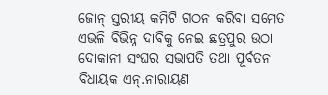ଜୋନ୍ ସ୍ତରୀୟ କମିଟି ଗଠନ କରିବା ସମେତ ଏଭଳି ବିଭିନ୍ନ ଦାବିକୁ ନେଇ ଛତ୍ରପୁର ଉଠା ଦୋକାନୀ ସଂଘର ସଭାପତି ତଥା ପୂର୍ବତନ ବିଧାୟକ ଏନ୍.ନାରାୟଣ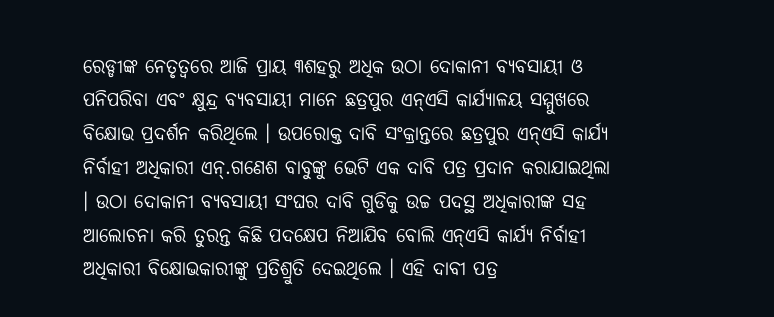ରେଡ୍ଡୀଙ୍କ ନେତୃତ୍ୱରେ ଆଜି ପ୍ରାୟ ୩ଶହରୁ ଅଧିକ ଉଠା ଦୋକାନୀ ବ୍ୟବସାୟୀ ଓ ପନିପରିବା ଏବଂ କ୍ଷୁନ୍ଦ୍ର ବ୍ୟବସାୟୀ ମାନେ ଛତ୍ରପୁର ଏନ୍ଏସି କାର୍ଯ୍ୟାଳୟ ସମ୍ମୁଖରେ ବିକ୍ଷୋଭ ପ୍ରଦର୍ଶନ କରିଥିଲେ । ଉପରୋକ୍ତ ଦାବି ସଂକ୍ରାନ୍ତରେ ଛତ୍ରପୁର ଏନ୍ଏସି କାର୍ଯ୍ୟ ନିର୍ବାହୀ ଅଧିକାରୀ ଏନ୍.ଗଣେଶ ବାବୁଙ୍କୁ ଭେଟି ଏକ ଦାବି ପତ୍ର ପ୍ରଦାନ କରାଯାଇଥିଲା । ଉଠା ଦୋକାନୀ ବ୍ୟବସାୟୀ ସଂଘର ଦାବି ଗୁଡିକୁ ଉଚ୍ଚ ପଦସ୍ଥ ଅଧିକାରୀଙ୍କ ସହ ଆଲୋଚନା କରି ତୁରନ୍ତ କିଛି ପଦକ୍ଷେପ ନିଆଯିବ ବୋଲି ଏନ୍ଏସି କାର୍ଯ୍ୟ ନିର୍ବାହୀ ଅଧିକାରୀ ବିକ୍ଷୋଭକାରୀଙ୍କୁ ପ୍ରତିଶ୍ରୁତି ଦେଇଥିଲେ । ଏହି ଦାବୀ ପତ୍ର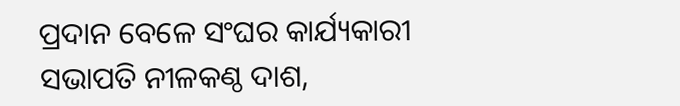ପ୍ରଦାନ ବେଳେ ସଂଘର କାର୍ଯ୍ୟକାରୀ ସଭାପତି ନୀଳକଣ୍ଠ ଦାଶ,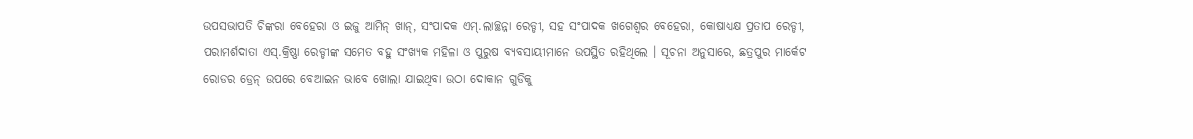ଉପସଭାପତି ଚିଙ୍କରା ବେହେରା ଓ ଇଜୁ ଆମିନ୍ ଖାନ୍, ସଂପାଦକ ଏମ୍.ଲାଚ୍ଛନ୍ନା ରେଡ୍ଡୀ, ସହ ସଂପାଦକ ଖଗେଶ୍ୱର ବେହେରା, କୋଷାଧ୍ୟକ୍ଷ ପ୍ରତାପ ରେଡ୍ଡୀ, ପରାମର୍ଶଦାତା ଏସ୍.କ୍ରିଷ୍ଣା ରେଡ୍ଡୀଙ୍କ ସମେତ ବହୁ ସଂଖ୍ୟକ ମହିଳା ଓ ପୁରୁଷ ବ୍ୟବସାୟୀମାନେ ଉପସ୍ଥିତ ରହିଥିଲେ । ସୂଚନା ଅନୁସାରେ, ଛତ୍ରପୁର ମାର୍କେଟ ରୋଡର ଡ୍ରେନ୍ ଉପରେ ବେଆଇନ ଭାବେ ଖୋଲା ଯାଇଥିବା ଉଠା ଦୋକାନ ଗୁଡିକୁ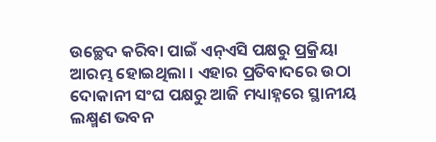ଉଚ୍ଛେଦ କରିବା ପାଇଁ ଏନ୍ଏସି ପକ୍ଷରୁ ପ୍ରକ୍ରିୟା ଆରମ୍ଭ ହୋଇଥିଲା । ଏହାର ପ୍ରତିବାଦରେ ଉଠା ଦୋକାନୀ ସଂଘ ପକ୍ଷରୁ ଆଜି ମଧ୍ୟାହ୍ନରେ ସ୍ଥାନୀୟ ଲକ୍ଷ୍ମଣ ଭବନ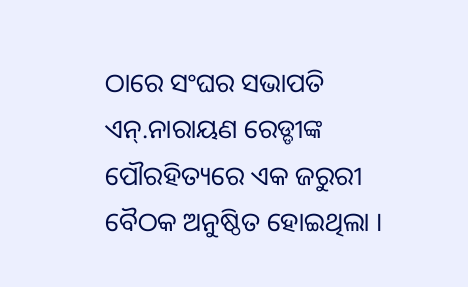ଠାରେ ସଂଘର ସଭାପତି ଏନ୍.ନାରାୟଣ ରେଡ୍ଡୀଙ୍କ ପୌରହିତ୍ୟରେ ଏକ ଜରୁରୀ ବୈଠକ ଅନୁଷ୍ଠିତ ହୋଇଥିଲା ।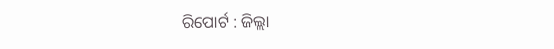ରିପୋର୍ଟ : ଜିଲ୍ଲା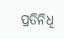ପ୍ରତିନିଧି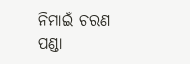ନିମାଇଁ ଚରଣ ପଣ୍ଡା